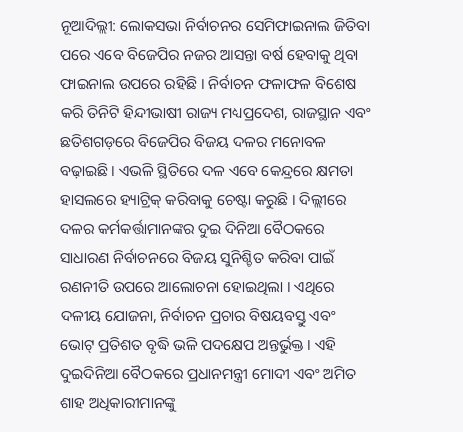ନୂଆଦିଲ୍ଲୀ: ଲୋକସଭା ନିର୍ବାଚନର ସେମିଫାଇନାଲ ଜିତିବା ପରେ ଏବେ ବିଜେପିର ନଜର ଆସନ୍ତା ବର୍ଷ ହେବାକୁ ଥିବା ଫାଇନାଲ ଉପରେ ରହିଛି । ନିର୍ବାଚନ ଫଳାଫଳ ବିଶେଷ କରି ତିନିଟି ହିନ୍ଦୀଭାଷୀ ରାଜ୍ୟ ମଧ୍ୟପ୍ରଦେଶ, ରାଜସ୍ଥାନ ଏବଂ ଛତିଶଗଡ଼ରେ ବିଜେପିର ବିଜୟ ଦଳର ମନୋବଳ ବଢ଼ାଇଛି । ଏଭଳି ସ୍ଥିତିରେ ଦଳ ଏବେ କେନ୍ଦ୍ରରେ କ୍ଷମତା ହାସଲରେ ହ୍ୟାଟ୍ରିକ୍ କରିବାକୁ ଚେଷ୍ଟା କରୁଛି । ଦିଲ୍ଲୀରେ ଦଳର କର୍ମକର୍ତ୍ତାମାନଙ୍କର ଦୁଇ ଦିନିଆ ବୈଠକରେ ସାଧାରଣ ନିର୍ବାଚନରେ ବିଜୟ ସୁନିଶ୍ଚିତ କରିବା ପାଇଁ ରଣନୀତି ଉପରେ ଆଲୋଚନା ହୋଇଥିଲା । ଏଥିରେ ଦଳୀୟ ଯୋଜନା, ନିର୍ବାଚନ ପ୍ରଚାର ବିଷୟବସ୍ତୁ ଏବଂ ଭୋଟ୍ ପ୍ରତିଶତ ବୃଦ୍ଧି ଭଳି ପଦକ୍ଷେପ ଅନ୍ତର୍ଭୁକ୍ତ । ଏହି ଦୁଇଦିନିଆ ବୈଠକରେ ପ୍ରଧାନମନ୍ତ୍ରୀ ମୋଦୀ ଏବଂ ଅମିତ ଶାହ ଅଧିକାରୀମାନଙ୍କୁ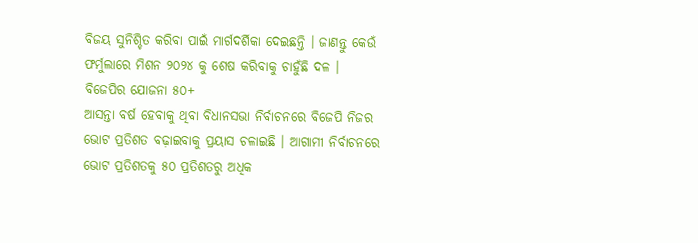ବିଜୟ ସୁନିଶ୍ଚିତ କରିବା ପାଇଁ ମାର୍ଗଦର୍ଶିକା ଦେଇଛନ୍ତି । ଜାଣନ୍ତୁ କେଉଁ ଫର୍ମୁଲାରେ ମିଶନ ୨୦୨୪ କୁ ଶେଷ କରିବାକୁ ଚାହୁଁଛି ଦଳ ।
ବିଜେପିର ଯୋଜନା ୫୦+
ଆସନ୍ତା ବର୍ଷ ହେବାକୁ ଥିବା ବିଧାନସଭା ନିର୍ବାଚନରେ ବିଜେପି ନିଜର ଭୋଟ ପ୍ରତିଶତ ବଢ଼ାଇବାକୁ ପ୍ରୟାସ ଚଳାଇଛି । ଆଗାମୀ ନିର୍ବାଚନରେ ଭୋଟ ପ୍ରତିଶତକୁ ୫୦ ପ୍ରତିଶତରୁ ଅଧିକ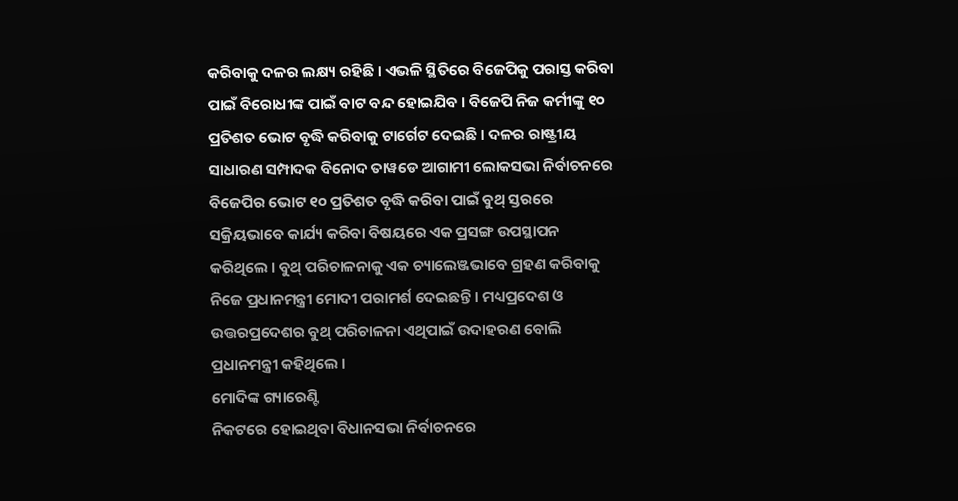କରିବାକୁ ଦଳର ଲକ୍ଷ୍ୟ ରହିଛି । ଏଭଳି ସ୍ଥିତିରେ ବିଜେପିକୁ ପରାସ୍ତ କରିବା ପାଇଁ ବିରୋଧୀଙ୍କ ପାଇଁ ବାଟ ବନ୍ଦ ହୋଇଯିବ । ବିଜେପି ନିଜ କର୍ମୀଙ୍କୁ ୧୦ ପ୍ରତିଶତ ଭୋଟ ବୃଦ୍ଧି କରିବାକୁ ଟାର୍ଗେଟ ଦେଇଛି । ଦଳର ରାଷ୍ଟ୍ରୀୟ ସାଧାରଣ ସମ୍ପାଦକ ବିନୋଦ ତାୱଡେ ଆଗାମୀ ଲୋକସଭା ନିର୍ବାଚନରେ ବିଜେପିର ଭୋଟ ୧୦ ପ୍ରତିଶତ ବୃଦ୍ଧି କରିବା ପାଇଁ ବୁଥ୍ ସ୍ତରରେ ସକ୍ରିୟଭାବେ କାର୍ଯ୍ୟ କରିବା ବିଷୟରେ ଏକ ପ୍ରସଙ୍ଗ ଉପସ୍ଥାପନ କରିଥିଲେ । ବୁଥ୍ ପରିଚାଳନାକୁ ଏକ ଚ୍ୟାଲେଞ୍ଜଭାବେ ଗ୍ରହଣ କରିବାକୁ ନିଜେ ପ୍ରଧାନମନ୍ତ୍ରୀ ମୋଦୀ ପରାମର୍ଶ ଦେଇଛନ୍ତି । ମଧ୍ୟପ୍ରଦେଶ ଓ ଉତ୍ତରପ୍ରଦେଶର ବୁଥ୍ ପରିଚାଳନା ଏଥିପାଇଁ ଉଦାହରଣ ବୋଲି ପ୍ରଧାନମନ୍ତ୍ରୀ କହିଥିଲେ ।
ମୋଦିଙ୍କ ଗ୍ୟାରେଣ୍ଟି
ନିକଟରେ ହୋଇଥିବା ବିଧାନସଭା ନିର୍ବାଚନରେ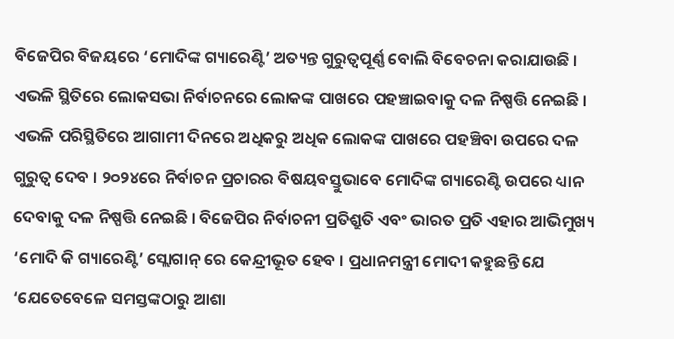ବିଜେପିର ବିଜୟରେ ‘ମୋଦିଙ୍କ ଗ୍ୟାରେଣ୍ଟି’ ଅତ୍ୟନ୍ତ ଗୁରୁତ୍ୱପୂର୍ଣ୍ଣ ବୋଲି ବିବେଚନା କରାଯାଉଛି । ଏଭଳି ସ୍ଥିତିରେ ଲୋକସଭା ନିର୍ବାଚନରେ ଲୋକଙ୍କ ପାଖରେ ପହଞ୍ଚାଇବାକୁ ଦଳ ନିଷ୍ପତ୍ତି ନେଇଛି । ଏଭଳି ପରିସ୍ଥିତିରେ ଆଗାମୀ ଦିନରେ ଅଧିକରୁ ଅଧିକ ଲୋକଙ୍କ ପାଖରେ ପହଞ୍ଚିବା ଉପରେ ଦଳ ଗୁରୁତ୍ୱ ଦେବ । ୨୦୨୪ରେ ନିର୍ବାଚନ ପ୍ରଚାରର ବିଷୟବସ୍ତୁଭାବେ ମୋଦିଙ୍କ ଗ୍ୟାରେଣ୍ଟି ଉପରେ ଧ୍ୟାନ ଦେବାକୁ ଦଳ ନିଷ୍ପତ୍ତି ନେଇଛି । ବିଜେପିର ନିର୍ବାଚନୀ ପ୍ରତିଶ୍ରୁତି ଏବଂ ଭାରତ ପ୍ରତି ଏହାର ଆଭିମୁଖ୍ୟ ‘ମୋଦି କି ଗ୍ୟାରେଣ୍ଟି’ ସ୍ଲୋଗାନ୍ ରେ କେନ୍ଦ୍ରୀଭୂତ ହେବ । ପ୍ରଧାନମନ୍ତ୍ରୀ ମୋଦୀ କହୁଛନ୍ତି ଯେ ‘ଯେତେବେଳେ ସମସ୍ତଙ୍କଠାରୁ ଆଶା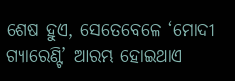ଶେଷ ହୁଏ, ସେତେବେଳେ ‘ମୋଦୀ ଗ୍ୟାରେଣ୍ଟି’ ଆରମ୍ଭ ହୋଇଥାଏ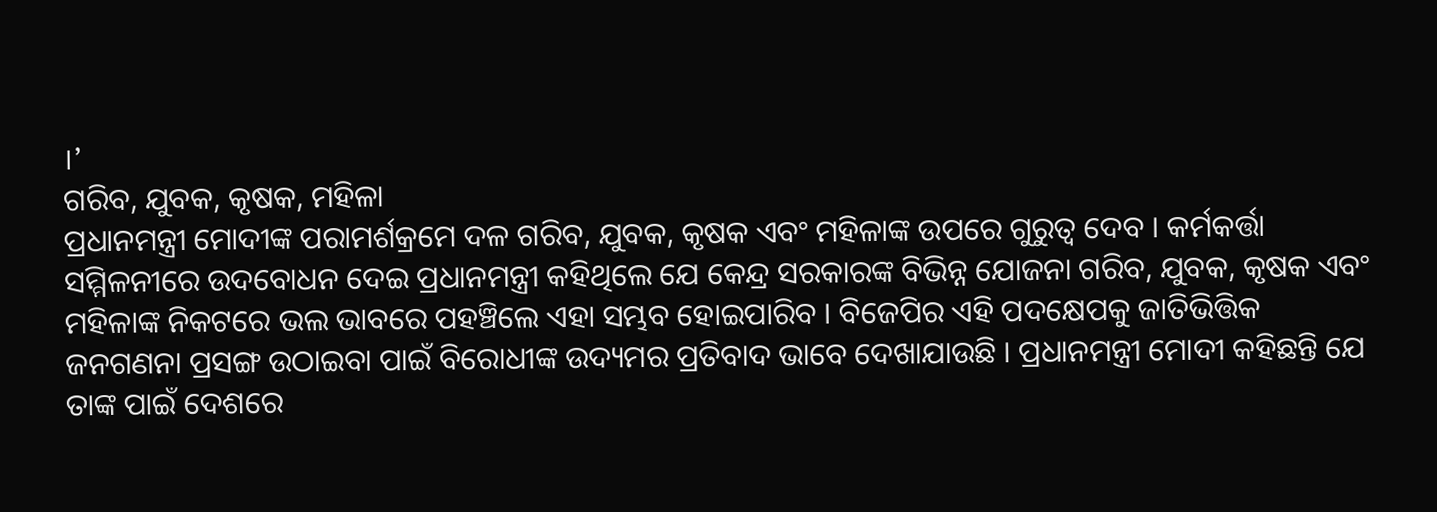।’
ଗରିବ, ଯୁବକ, କୃଷକ, ମହିଳା
ପ୍ରଧାନମନ୍ତ୍ରୀ ମୋଦୀଙ୍କ ପରାମର୍ଶକ୍ରମେ ଦଳ ଗରିବ, ଯୁବକ, କୃଷକ ଏବଂ ମହିଳାଙ୍କ ଉପରେ ଗୁରୁତ୍ୱ ଦେବ । କର୍ମକର୍ତ୍ତା ସମ୍ମିଳନୀରେ ଉଦବୋଧନ ଦେଇ ପ୍ରଧାନମନ୍ତ୍ରୀ କହିଥିଲେ ଯେ କେନ୍ଦ୍ର ସରକାରଙ୍କ ବିଭିନ୍ନ ଯୋଜନା ଗରିବ, ଯୁବକ, କୃଷକ ଏବଂ ମହିଳାଙ୍କ ନିକଟରେ ଭଲ ଭାବରେ ପହଞ୍ଚିଲେ ଏହା ସମ୍ଭବ ହୋଇପାରିବ । ବିଜେପିର ଏହି ପଦକ୍ଷେପକୁ ଜାତିଭିତ୍ତିକ ଜନଗଣନା ପ୍ରସଙ୍ଗ ଉଠାଇବା ପାଇଁ ବିରୋଧୀଙ୍କ ଉଦ୍ୟମର ପ୍ରତିବାଦ ଭାବେ ଦେଖାଯାଉଛି । ପ୍ରଧାନମନ୍ତ୍ରୀ ମୋଦୀ କହିଛନ୍ତି ଯେ ତାଙ୍କ ପାଇଁ ଦେଶରେ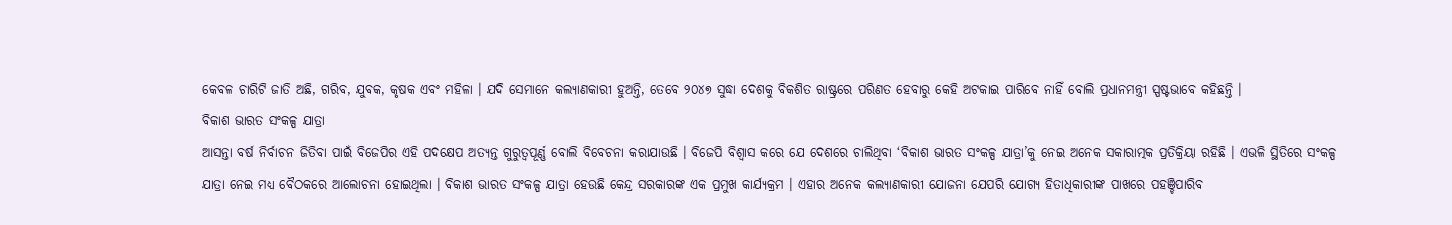କେବଳ ଚାରିଟି ଜାତି ଅଛି, ଗରିବ, ଯୁବକ, କୃଷକ ଏବଂ ମହିଳା । ଯଦି ସେମାନେ କଲ୍ୟାଣକାରୀ ହୁଅନ୍ତି, ତେବେ ୨୦୪୭ ସୁଦ୍ଧା ଦେଶକୁ ବିକଶିତ ରାଷ୍ଟ୍ରରେ ପରିଣତ ହେବାରୁ କେହି ଅଟକାଇ ପାରିବେ ନାହିଁ ବୋଲି ପ୍ରଧାନମନ୍ତ୍ରୀ ସ୍ପଷ୍ଟଭାବେ କହିଛନ୍ତି ।
ବିକାଶ ଭାରତ ସଂକଳ୍ପ ଯାତ୍ରା
ଆସନ୍ତା ବର୍ଷ ନିର୍ବାଚନ ଜିତିବା ପାଇଁ ବିଜେପିର ଏହି ପଦକ୍ଷେପ ଅତ୍ୟନ୍ତ ଗୁରୁତ୍ୱପୂର୍ଣ୍ଣ ବୋଲି ବିବେଚନା କରାଯାଉଛି । ବିଜେପି ବିଶ୍ୱାସ କରେ ଯେ ଦେଶରେ ଚାଲିଥିବା ‘ବିକାଶ ଭାରତ ସଂକଳ୍ପ ଯାତ୍ରା’କୁ ନେଇ ଅନେକ ସକାରାତ୍ମକ ପ୍ରତିକ୍ରିୟା ରହିଛି । ଏଭଳି ସ୍ଥିତିରେ ସଂକଳ୍ପ ଯାତ୍ରା ନେଇ ମଧ୍ୟ ବୈଠକରେ ଆଲୋଚନା ହୋଇଥିଲା । ବିକାଶ ଭାରତ ସଂକଳ୍ପ ଯାତ୍ରା ହେଉଛି କେନ୍ଦ୍ର ସରକାରଙ୍କ ଏକ ପ୍ରମୁଖ କାର୍ଯ୍ୟକ୍ରମ । ଏହାର ଅନେକ କଲ୍ୟାଣକାରୀ ଯୋଜନା ଯେପରି ଯୋଗ୍ୟ ହିତାଧିକାରୀଙ୍କ ପାଖରେ ପହଞ୍ଚିପାରିବ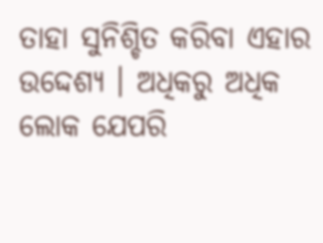ତାହା ସୁନିଶ୍ଚିତ କରିବା ଏହାର ଉଦ୍ଦେଶ୍ୟ । ଅଧିକରୁ ଅଧିକ ଲୋକ ଯେପରି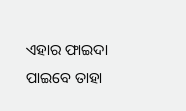ଏହାର ଫାଇଦା ପାଇବେ ତାହା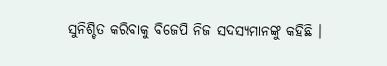ସୁନିଶ୍ଚିତ କରିବାକୁ ବିଜେପି ନିଜ ସଦସ୍ୟମାନଙ୍କୁ କହିଛି ।